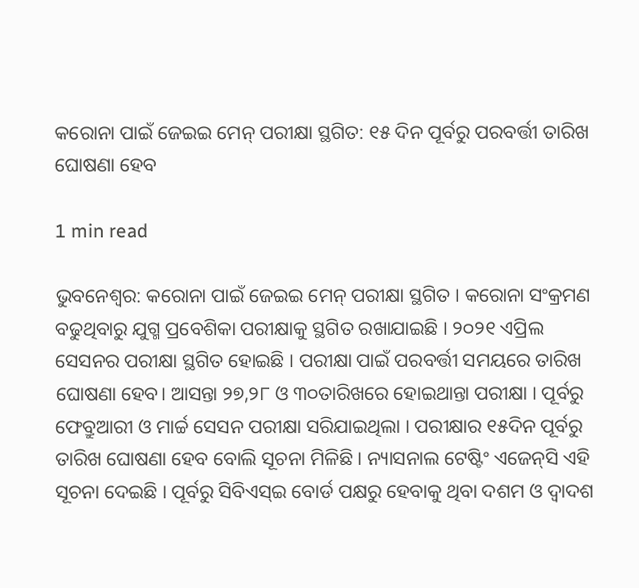କରୋନା ପାଇଁ ଜେଇଇ ମେନ୍ ପରୀକ୍ଷା ସ୍ଥଗିତ: ୧୫ ଦିନ ପୂର୍ବରୁ ପରବର୍ତ୍ତୀ ତାରିଖ ଘୋଷଣା ହେବ

1 min read

ଭୁବନେଶ୍ୱର: କରୋନା ପାଇଁ ଜେଇଇ ମେନ୍ ପରୀକ୍ଷା ସ୍ଥଗିତ । କରୋନା ସଂକ୍ରମଣ ବଢୁଥିବାରୁ ଯୁଗ୍ମ ପ୍ରବେଶିକା ପରୀକ୍ଷାକୁ ସ୍ଥଗିତ ରଖାଯାଇଛି । ୨୦୨୧ ଏପ୍ରିଲ ସେସନର ପରୀକ୍ଷା ସ୍ଥଗିତ ହୋଇଛି । ପରୀକ୍ଷା ପାଇଁ ପରବର୍ତ୍ତୀ ସମୟରେ ତାରିଖ ଘୋଷଣା ହେବ। ଆସନ୍ତା ୨୭,୨୮ ଓ ୩୦ତାରିଖରେ ହୋଇଥାନ୍ତା ପରୀକ୍ଷା । ପୂର୍ବରୁ ଫେବ୍ରୁଆରୀ ଓ ମାର୍ଚ୍ଚ ସେସନ ପରୀକ୍ଷା ସରିଯାଇଥିଲା । ପରୀକ୍ଷାର ୧୫ଦିନ ପୂର୍ବରୁ ତାରିଖ ଘୋଷଣା ହେବ ବୋଲି ସୂଚନା ମିଳିଛି । ନ୍ୟାସନାଲ ଟେଷ୍ଟିଂ ଏଜେନ୍‌ସି ଏହି ସୂଚନା ଦେଇଛି । ପୂର୍ବରୁ ସିବିଏସ୍‌ଇ ବୋର୍ଡ ପକ୍ଷରୁ ହେବାକୁ ଥିବା ଦଶମ ଓ ଦ୍ୱାଦଶ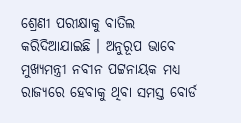ଶ୍ରେଣୀ ପରୀକ୍ଷାକୁ ବାତିଲ କରିଦିଆଯାଇଛି । ଅନୁରୂପ ଭାବେ ମୁଖ୍ୟମନ୍ତ୍ରୀ ନବୀନ ପଟ୍ଟନାୟକ ମଧ୍ୟ ରାଜ୍ୟରେ ହେବାକୁ ଥିବା ସମସ୍ତ ବୋର୍ଡ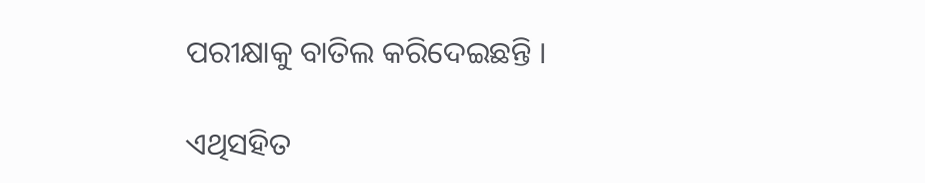ପରୀକ୍ଷାକୁ ବାତିଲ କରିଦେଇଛନ୍ତି ।

ଏଥିସହିତ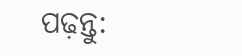ପଢ଼ନ୍ତୁ: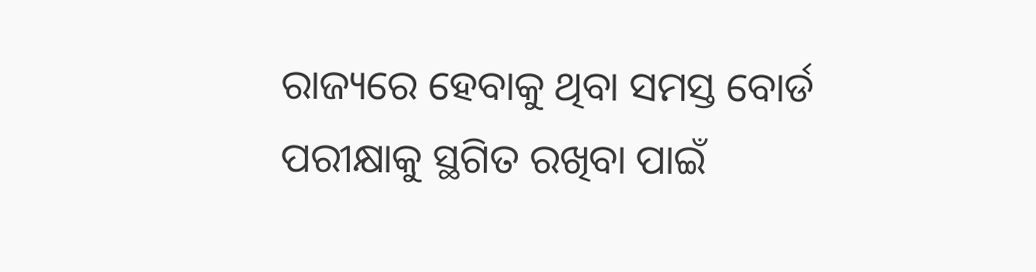ରାଜ୍ୟରେ ହେବାକୁ ଥିବା ସମସ୍ତ ବୋର୍ଡ ପରୀକ୍ଷାକୁ ସ୍ଥଗିତ ରଖିବା ପାଇଁ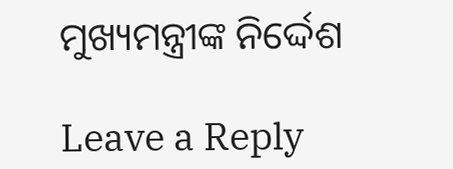ମୁଖ୍ୟମନ୍ତ୍ରୀଙ୍କ ନିର୍ଦ୍ଦେଶ

Leave a Reply